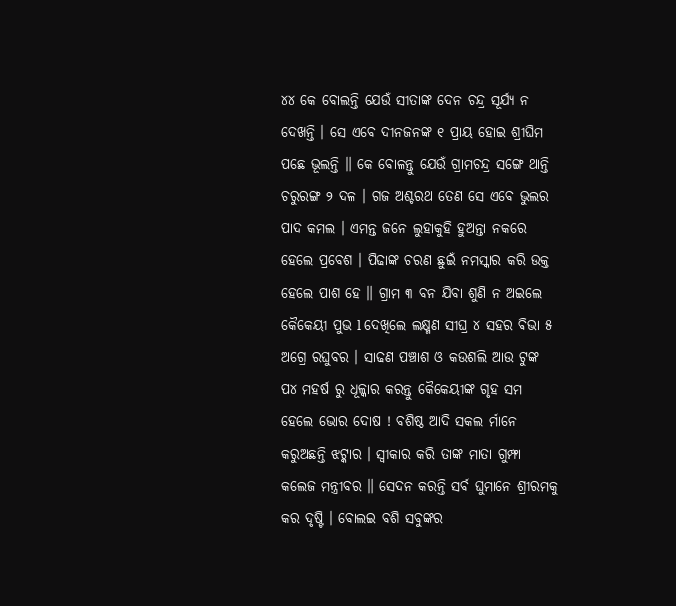୪୪ କେ ବୋଲନ୍ତି ଯେଉଁ ସୀତାଙ୍କ ଦେନ ଚନ୍ଦ୍ର ସୂର୍ଯ୍ୟ ନ ଦେଖନ୍ତି । ସେ ଏବେ ଦୀନଜନଙ୍କ ୧ ପ୍ରାୟ ହୋଇ ଶ୍ରୀଘିମ ପଛେ ଭୂଲନ୍ତି ॥ କେ ବୋଳନ୍ତୁ ଯେଉଁ ଗ୍ରାମଚନ୍ଦ୍ର ସଙ୍ଗେ ଥାନ୍ତି ଚରୁରଙ୍ଗ ୨ ଦଳ । ଗଜ ଅଶ୍ଚରଥ ତେଣ ସେ ଏବେ ଭୁଲର ପାଦ କମଲ । ଏମନ୍ତ ଜନେ ଲୁହାକୁହି ହୁଅନ୍ତା ନକରେ ହେଲେ ପ୍ରବେଶ । ପିଢାଙ୍କ ଚରଣ ଛୁଇଁ ନମସ୍କାର କରି ଉକ୍ତ ହେଲେ ପାଶ ହେ ॥ ଗ୍ରାମ ୩ ବନ ଯିବା ଶୁଣି ନ ଅଇଲେ କୈକେୟୀ ପୁଭ l ଦେଖିଲେ ଲକ୍ଷ୍ମଣ ସୀଘ୍ର ୪ ସହର ଵିଭା ୫ ଅଗ୍ରେ ରଘୁବର । ସାଢଣ ପଞ୍ଚାଶ ଓ କଉଶଲି ଆଉ ଟୁଙ୍କ ପ୪ ମହର୍ଷ ରୁ ଧୂଳ୍କାର କରନ୍ତୁ କୈକେୟୀଙ୍କ ଗୃହ ସମ ହେଲେ ଭୋର ଦୋଷ ! ବଶିଷ୍ଠ ଆଦି ସକଲ ର୍ମାନେ କରୁଅଛନ୍ତି ଝଟ୍କାର । ସ୍ଵୀକାର କରି ତାଙ୍କ ମାତା ଗୁମ୍ଫା କଲେଜ ମନ୍ତ୍ରୀବର ॥ ସେଦନ କରନ୍ତି ସର୍ବ ଘୁମାନେ ଶ୍ରୀରମକୁ କର ଦୃଷ୍ଟି । ବୋଲଇ ବଶି ସବୁଙ୍କର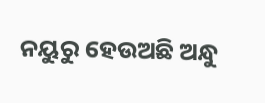ନୟୁରୁ ହେଉଅଛି ଅନ୍ଧୁ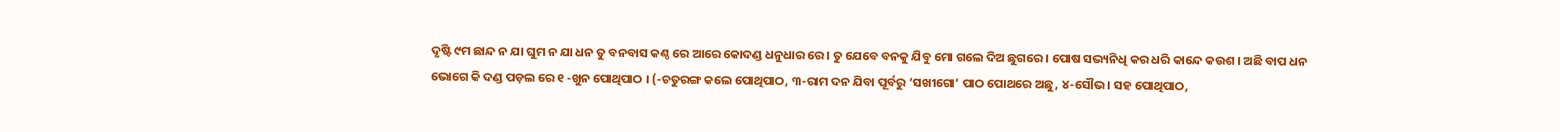ଦୃଷ୍ଟି ୯ମ ଛାନ୍ଦ ନ ଯା ଘୁମ ନ ଯା ଧନ ତୁ ବନବାସ କଣ୍ଠ ରେ ଆରେ କୋଦଣ୍ଡ ଧନୁଧାର ରେ । ତୁ ଯେବେ ବନକୁ ଯିବୁ ମୋ ଗଲେ ଦିଅ ଛୁଗରେ । ପୋଷ ସଭ୍ୟନିଧି କର ଧରି କାନ୍ଦେ କଉଶ । ଅଛି ବାପ ଧନ ଭୋଗେ କି ଦଣ୍ଡ ପଡ଼ଲ ରେ ୧ -ଖୁନ ପୋଥିପାଠ । (-ଚତୁରଙ୍ଗ କଲେ ପୋଥିପାଠ, ୩-ରାମ ଦନ ଯିବା ପୂର୍ବରୁ ‘ସଖୀଗୋ’ ପାଠ ପୋଥରେ ଅଛୁ, ୪-ସୌଭ। ସହ ପୋଥିପାଠ,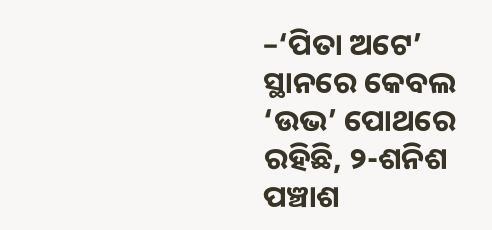–‘ପିତା ଅଟେ’ ସ୍ଥାନରେ କେବଲ ‘ଉଭ’ ପୋଥରେ ରହିଛି, ୨-ଶନିଶ ପଞ୍ଚାଶ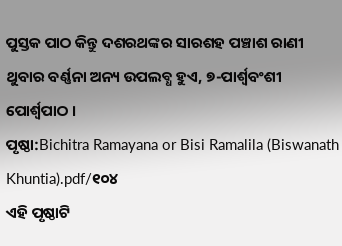ପୁସ୍ତକ ପାଠ କିନ୍ତୁ ଦଶରଥଙ୍କର ସାରଶହ ପଞ୍ଚାଶ ରାଣୀ ଥୁବାର ବର୍ଣ୍ଣନା ଅନ୍ୟ ଉପଲବ୍ଧ ହୁଏ, ୭-ପାର୍ଶ୍ଵବଂଶୀ ପୋର୍ଶ୍ୱପାଠ ।
ପୃଷ୍ଠା:Bichitra Ramayana or Bisi Ramalila (Biswanath Khuntia).pdf/୧୦୪
ଏହି ପୃଷ୍ଠାଟି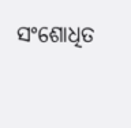ସଂଶୋଧିତ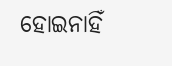ହୋଇନାହିଁ